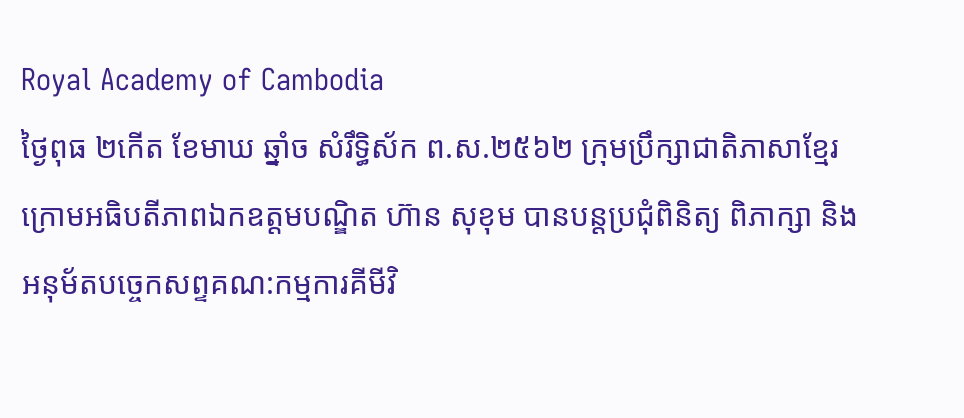Royal Academy of Cambodia
ថ្ងៃពុធ ២កេីត ខែមាឃ ឆ្នាំច សំរឹទ្ធិស័ក ព.ស.២៥៦២ ក្រុមប្រឹក្សាជាតិភាសាខ្មែរ ក្រោមអធិបតីភាពឯកឧត្តមបណ្ឌិត ហ៊ាន សុខុម បានបន្តប្រជុំពិនិត្យ ពិភាក្សា និងអនុម័តបច្ចេកសព្ទគណ:កម្មការគីមីវិ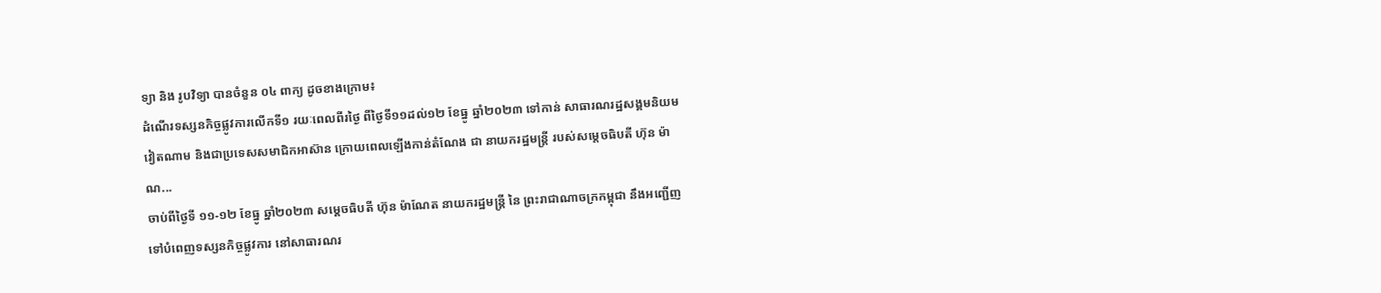ទ្យា និង រូបវិទ្យា បានចំនួន ០៤ ពាក្យ ដូចខាងក្រោម៖
ដំណើរទស្សនកិច្ចផ្លូវការលើកទី១ រយៈពេលពីរថ្ងៃ ពីថ្ងៃទី១១ដល់១២ ខែធ្នូ ឆ្នាំ២០២៣ ទៅកាន់ សាធារណរដ្ឋសង្គមនិយមវៀតណាម និងជាប្រទេសសមាជិកអាស៊ាន ក្រោយពេលឡើងកាន់តំណែង ជា នាយករដ្ឋមន្ត្រី របស់សម្តេចធិបតី ហ៊ុន ម៉ាណ...
ចាប់ពីថ្ងៃទី ១១-១២ ខែធ្នូ ឆ្នាំ២០២៣ សម្ដេចធិបតី ហ៊ុន ម៉ាណែត នាយករដ្ឋមន្ត្រី នៃ ព្រះរាជាណាចក្រកម្ពុជា នឹងអញ្ជើញទៅបំពេញទស្សនកិច្ចផ្លូវការ នៅសាធារណរ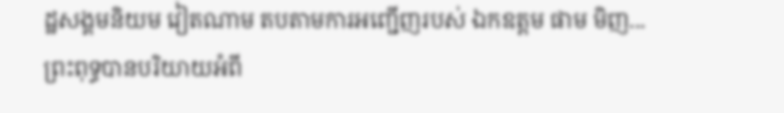ដ្ឋសង្គមនិយម វៀតណាម តបតាមការអញ្ជើញរបស់ ឯកឧត្តម ផាម មិញ...
ព្រះពុទ្ធបានបរិយាយអំពី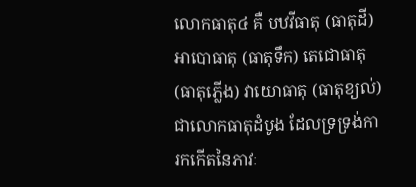លោកធាតុ៤ គឺ បឋវីធាតុ (ធាតុដី) អាបោធាតុ (ធាតុទឹក) តេជោធាតុ (ធាតុភ្លើង) វាយោធាតុ (ធាតុខ្យល់) ជាលោកធាតុដំបូង ដែលទ្រទ្រង់ការកកើតនៃភាវៈ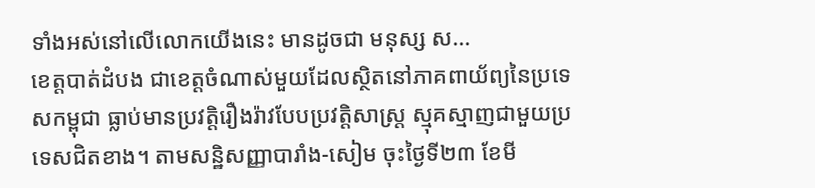ទាំងអស់នៅលើលោកយើងនេះ មានដូចជា មនុស្ស ស...
ខេត្តបាត់ដំបង ជាខេត្តចំណាស់មួយដែលស្ថិតនៅភាគពាយ័ព្យនៃប្រទេសកម្ពុជា ធ្លាប់មានប្រវត្តិរឿងរ៉ាវបែបប្រវត្តិសាស្រ្ត ស្មុគស្មាញជាមួយប្រទេសជិតខាង។ តាមសន្ឋិសញ្ញាបារាំង-សៀម ចុះថ្ងៃទី២៣ ខែមី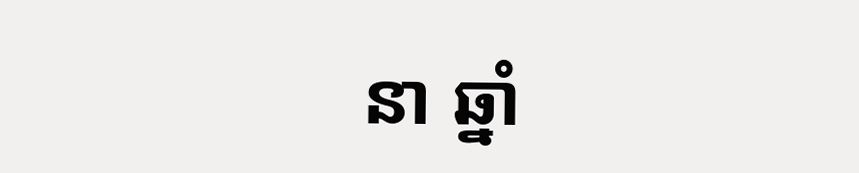នា ឆ្នាំ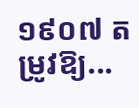១៩០៧ តម្រូវឱ្យ...